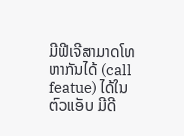ມີຟີເຈີສາມາດໂທຫາກັນໄດ້ (call featue) ໄດ້ໃນຕົວແອັບ ມີດີ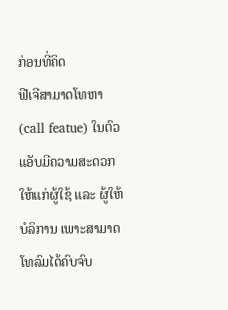ກ່ອນທີ່ຄິດ
ຟີເຈີສາມາດໂທຫາ (call featue) ໃນຕົວແອັບມີຄວາມສະດວກໃຫ້ແກ່ຜູ້ໃຊ້ ແລະ ຜູ້ໃຫ້ບໍລິການ ເພາະສາມາດໂທລົມໄດ້ຄົບຈົບ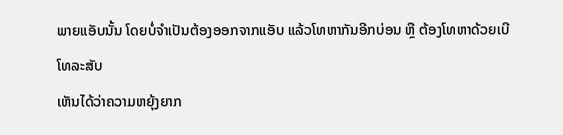ພາຍແອັບນັ້ນ ໂດຍບໍ່ຈຳເປັນຕ້ອງອອກຈາກແອັບ ແລ້ວໂທຫາກັນອີກບ່ອນ ຫຼື ຕ້ອງໂທຫາດ້ວຍເບີໂທລະສັບ
ເຫັນໄດ້ວ່າຄວາມຫຍຸ້ງຍາກ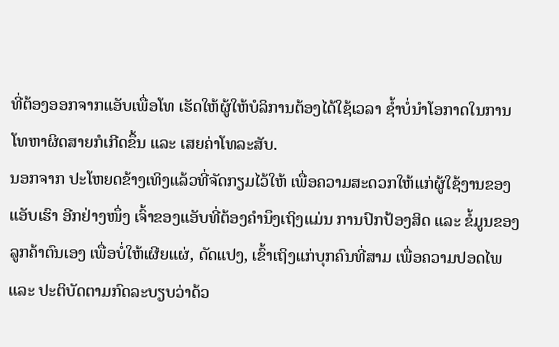ທີ່ຕ້ອງອອກຈາກແອັບເພື່ອໂທ ເຮັດໃຫ້ຜູ້ໃຫ້ບໍລິການຕ້ອງໄດ້ໃຊ້ເວລາ ຊ້ຳບໍ່ນຳໂອກາດໃນການໂທຫາຜິດສາຍກໍເກີດຂຶ້ນ ແລະ ເສຍຄ່າໂທລະສັບ.
ນອກຈາກ ປະໂຫຍດຂ້າງເທິງແລ້ວທີ່ຈັດກຽມໄວ້ໃຫ້ ເພື່ອຄວາມສະດວກໃຫ້ແກ່ຜູ້ໃຊ້ງານຂອງແອັບເຮົາ ອີກຢ່າງໜຶ່ງ ເຈົ້າຂອງແອັບທີ່ຕ້ອງຄຳນຶງເຖິງແມ່ນ ການປົກປ້ອງສິດ ແລະ ຂໍ້ມູນຂອງລູກຄ້າຕົນເອງ ເພື່ອບໍ່ໃຫ້ເຜີຍແຜ່, ດັດແປງ, ເຂົ້າເຖິງແກ່ບຸກຄົນທີ່ສາມ ເພື່ອຄວາມປອດໄພ ແລະ ປະຕິບັດຕາມກົດລະບຽບວ່າດ້ວ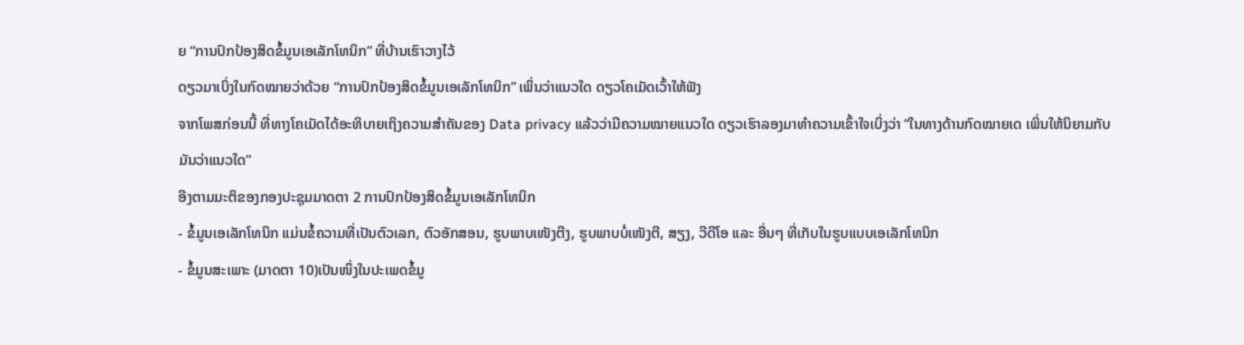ຍ “ການປົກປ້ອງສິດຂໍ້ມູນເອເລັກໂທນິກ” ທີ່ບ້ານເຮົາວາງໄວ້
ດຽວມາເບິ່ງໃນກົດໝາຍວ່າດ້ວຍ “ການປົກປ້ອງສິດຂໍ້ມູນເອເລັກໂທນິກ” ເພິ່ນວ່າແນວໃດ ດຽວໂຄເມັດເວົ້າໃຫ້ຟັງ
ຈາກໂພສກ່ອນນີ້ ທີ່ທາງໂຄເມັດໄດ້ອະທິບາຍເຖິງຄວາມສຳຄັນຂອງ Data privacy ແລ້ວວ່າມີຄວາມໝາຍແນວໃດ ດຽວເຮົາລອງມາທຳຄວາມເຂົ້າໃຈເບິ່ງວ່າ “ໃນທາງດ້ານກົດໝາຍເດ ເພິ່ນໃຫ້ນິຍາມກັບມັນວ່າແນວໃດ”
ອີງຕາມມະຕິຂອງກອງປະຊຸມມາດຕາ 2 ການປົກປ້ອງສິດຂໍ້ມູນເອເລັກໂທນິກ
- ຂໍ້ມູນເອເລັກໂທນິກ ແມ່ນຂໍ້ຄວາມທີ່ເປັນຕົວເລກ, ຕົວອັກສອນ, ຮູບພາບເໜັງຕີງ, ຮູບພາບບໍ່ເໜັງຕີ, ສຽງ, ວີດີໂອ ແລະ ອື່ນໆ ທີ່ເກັບໃນຮູບແບບເອເລັກໂທນິກ
- ຂໍ້ມູນສະເພາະ (ມາດຕາ 10)ເປັນໜຶ່ງໃນປະເພດຂໍ້ມູ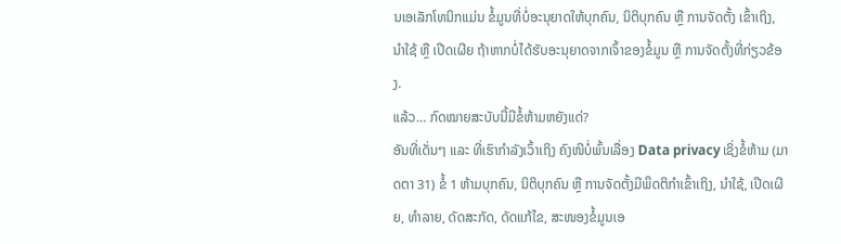ນເອເລັກໂທນິກແມ່ນ ຂໍ້ມູນທີ່ບໍ່ອະນຸຍາດໃຫ້ບຸກຄົນ, ນິຕິບຸກຄົນ ຫຼື ການຈັດຕັ້ງ ເຂົ້າເຖິງ, ນຳໃຊ້ ຫຼື ເປີດເຜີຍ ຖ້າຫາກບໍ່ໄດ້ຮັບອະນຸຍາດຈາກເຈົ້າຂອງຂໍ້ມູນ ຫຼື ການຈັດຕັ້ງທີ່ກ່ຽວຂ້ອງ.
ແລ້ວ… ກົດໝາຍສະບັບນີ້ມີຂໍ້ຫ້າມຫຍັງແດ່?
ອັນທີ່ເດັ່ນໆ ແລະ ທີ່ເຮົາກຳລັງເວົ້າເຖິງ ຄົງໜີບໍ່ພົ້ນເລື່ອງ Data privacy ເຊິ່ງຂໍ້ຫ້າມ (ມາດຕາ 31) ຂໍ້ 1 ຫ້າມບຸກຄົນ, ນິຕິບຸກຄົນ ຫຼື ການຈັດຕັ້ງມີພຶດຕິກຳເຂົ້າເຖິງ, ນຳໃຊ້, ເປີດເຜີຍ, ທຳລາຍ, ດັດສະກັດ, ດັດແກ້ໄຂ, ສະໜອງຂໍ້ມູນເອ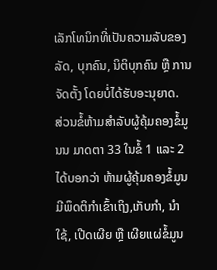ເລັກໂທນິກທີ່ເປັນຄວາມລັບຂອງລັດ, ບຸກຄົນ, ນິຕິບຸກຄົນ ຫຼື ການຈັດຕັ້ງ ໂດຍບໍ່ໄດ້ຮັບອະນຸຍາດ.
ສ່ວນຂໍ້ຫ້າມສຳລັບຜູ້ຄຸ້ມຄອງຂໍ້ມູນນ ມາດຕາ 33 ໃນຂໍ້ 1 ແລະ 2 ໄດ້ບອກວ່າ ຫ້າມຜູ້ຄຸ້ມຄອງຂໍ້ມູນມີພຶດຕິກຳເຂົ້າເຖິງ,ເກັບກຳ, ນຳໃຊ້, ເປີດເຜີຍ ຫຼື ເຜີຍແຜ່ຂໍ້ມູນ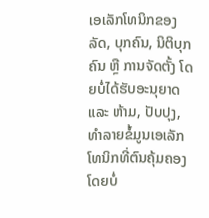ເອເລັກໂທນິກຂອງລັດ, ບຸກຄົນ, ນິຕິບຸກຄົນ ຫຼື ການຈັດຕັ້ງ ໂດຍບໍ່ໄດ້ຮັບອະນຸຍາດ ແລະ ຫ້າມ, ປັບປຸງ, ທຳລາຍຂໍ້ມູນເອເລັກໂທນິກທີ່ຕົນຄຸ້ມຄອງ ໂດຍບໍ່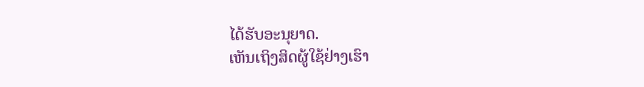ໄດ້ຮັບອະນຸຍາດ.
ເຫັນເຖິງສິດຜູ້ໃຊ້ຢ່າງເຮົາ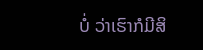ບໍ່ ວ່າເຮົາກໍມີສິ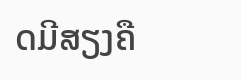ດມີສຽງຄື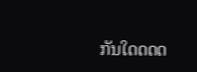ກັນໃດດດດ